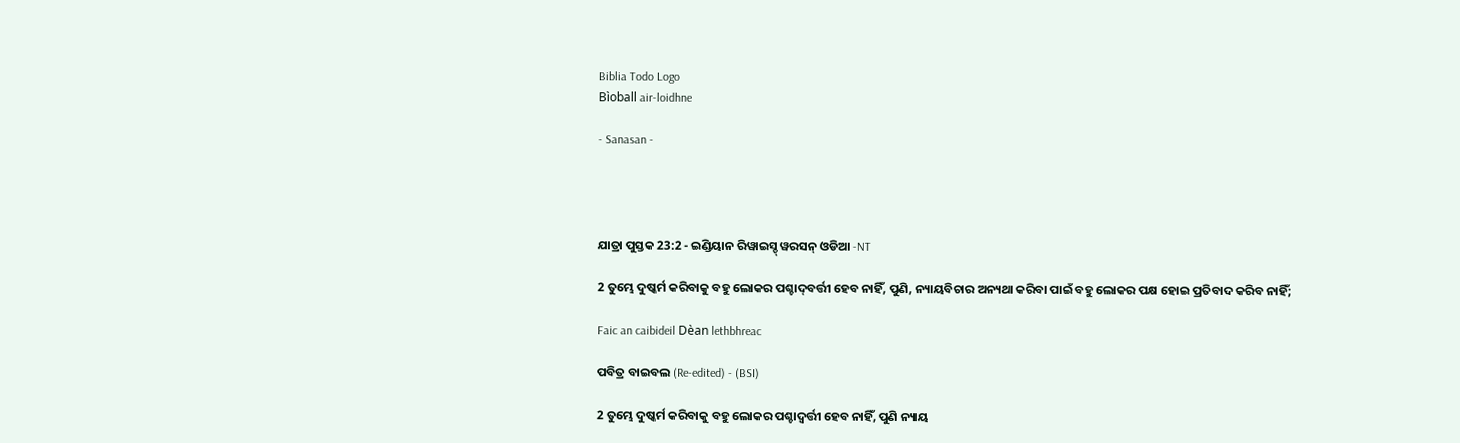Biblia Todo Logo
Bìoball air-loidhne

- Sanasan -




ଯାତ୍ରା ପୁସ୍ତକ 23:2 - ଇଣ୍ଡିୟାନ ରିୱାଇସ୍ଡ୍ ୱରସନ୍ ଓଡିଆ -NT

2 ତୁମ୍ଭେ ଦୁଷ୍କର୍ମ କରିବାକୁ ବହୁ ଲୋକର ପଶ୍ଚାଦ୍‍ବର୍ତ୍ତୀ ହେବ ନାହିଁ, ପୁଣି, ନ୍ୟାୟବିଚାର ଅନ୍ୟଥା କରିବା ପାଇଁ ବହୁ ଲୋକର ପକ୍ଷ ହୋଇ ପ୍ରତିବାଦ କରିବ ନାହିଁ;

Faic an caibideil Dèan lethbhreac

ପବିତ୍ର ବାଇବଲ (Re-edited) - (BSI)

2 ତୁମ୍ଭେ ଦୁଷ୍କର୍ମ କରିବାକୁ ବହୁ ଲୋକର ପଶ୍ଚାଦ୍ବର୍ତ୍ତୀ ହେବ ନାହିଁ, ପୁଣି ନ୍ୟାୟ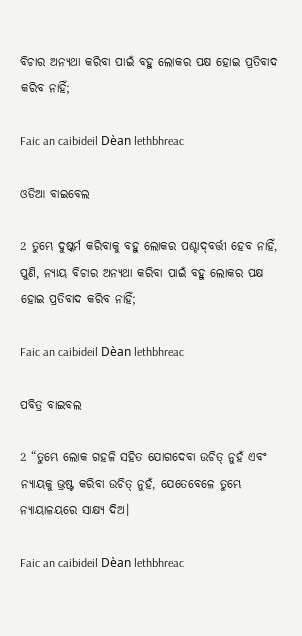ବିଚାର ଅନ୍ୟଥା କରିବା ପାଇଁ ବହୁ ଲୋକର ପକ୍ଷ ହୋଇ ପ୍ରତିବାଦ କରିବ ନାହିଁ;

Faic an caibideil Dèan lethbhreac

ଓଡିଆ ବାଇବେଲ

2 ତୁମ୍ଭେ ଦୁଷ୍କର୍ମ କରିବାକୁ ବହୁ ଲୋକର ପଶ୍ଚାଦ୍‍ବର୍ତ୍ତୀ ହେବ ନାହିଁ, ପୁଣି, ନ୍ୟାୟ ବିଚାର ଅନ୍ୟଥା କରିବା ପାଇଁ ବହୁ ଲୋକର ପକ୍ଷ ହୋଇ ପ୍ରତିବାଦ କରିବ ନାହିଁ;

Faic an caibideil Dèan lethbhreac

ପବିତ୍ର ବାଇବଲ

2 “ତୁମ୍ଭେ ଲୋକ ଗହଳି ସହିତ ଯୋଗଦେବା ଉଚିତ୍ ନୁହଁ ଏବଂ ନ୍ୟାୟକୁ ଭ୍ରଷ୍ଟ କରିବା ଉଚିତ୍ ନୁହଁ, ଯେତେବେଳେ ତୁମ୍ଭେ ନ୍ୟାୟାଳୟରେ ସାକ୍ଷ୍ୟ ଦିଅ।

Faic an caibideil Dèan lethbhreac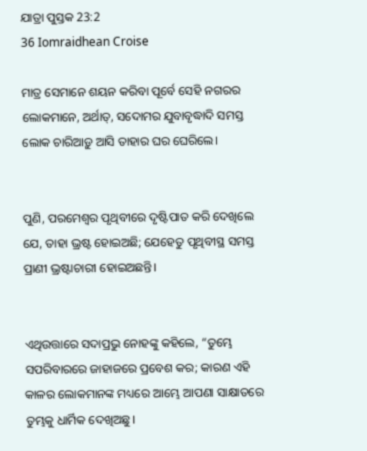ଯାତ୍ରା ପୁସ୍ତକ 23:2
36 Iomraidhean Croise

ମାତ୍ର ସେମାନେ ଶୟନ କରିବା ପୂର୍ବେ ସେହି ନଗରର ଲୋକମାନେ, ଅର୍ଥାତ୍‍, ସଦୋମର ଯୁବାବୃଦ୍ଧାଦି ସମସ୍ତ ଲୋକ ଚାରିଆଡ଼ୁ ଆସି ତାହାର ଘର ଘେରିଲେ।


ପୁଣି, ପରମେଶ୍ୱର ପୃଥିବୀରେ ଦୃଷ୍ଟିପାତ କରି ଦେଖିଲେ ଯେ, ତାହା ଭ୍ରଷ୍ଟ ହୋଇଅଛି; ଯେହେତୁ ପୃଥିବୀସ୍ଥ ସମସ୍ତ ପ୍ରାଣୀ ଭ୍ରଷ୍ଟାଚାରୀ ହୋଇଅଛନ୍ତି।


ଏଥିଉତ୍ତାରେ ସଦାପ୍ରଭୁ ନୋହଙ୍କୁ କହିଲେ, “ତୁମ୍ଭେ ସପରିବାରରେ ଜାହାଜରେ ପ୍ରବେଶ କର; କାରଣ ଏହି କାଳର ଲୋକମାନଙ୍କ ମଧ୍ୟରେ ଆମ୍ଭେ ଆପଣା ସାକ୍ଷାତରେ ତୁମ୍ଭକୁ ଧାର୍ମିକ ଦେଖିଅଛୁ।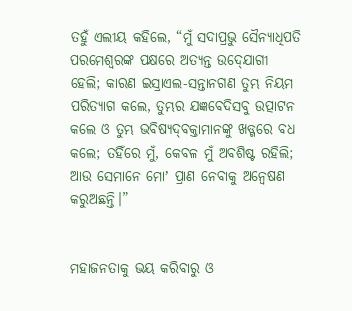ତହୁଁ ଏଲୀୟ କହିଲେ, “ମୁଁ ସଦାପ୍ରଭୁ ସୈନ୍ୟାଧିପତି ପରମେଶ୍ୱରଙ୍କ ପକ୍ଷରେ ଅତ୍ୟନ୍ତ ଉଦ୍‍ଯୋଗୀ ହେଲି; କାରଣ ଇସ୍ରାଏଲ-ସନ୍ତାନଗଣ ତୁମ୍ଭ ନିୟମ ପରିତ୍ୟାଗ କଲେ, ତୁମ୍ଭର ଯଜ୍ଞବେଦିସବୁ ଉତ୍ପାଟନ କଲେ ଓ ତୁମ୍ଭ ଭବିଷ୍ୟଦ୍‍ବକ୍ତାମାନଙ୍କୁ ଖଡ୍ଗରେ ବଧ କଲେ; ତହିଁରେ ମୁଁ, କେବଳ ମୁଁ ଅବଶିଷ୍ଟ ରହିଲି; ଆଉ ସେମାନେ ମୋʼ ପ୍ରାଣ ନେବାକୁ ଅନ୍ୱେଷଣ କରୁଅଛନ୍ତି।”


ମହାଜନତାକୁ ଭୟ କରିବାରୁ ଓ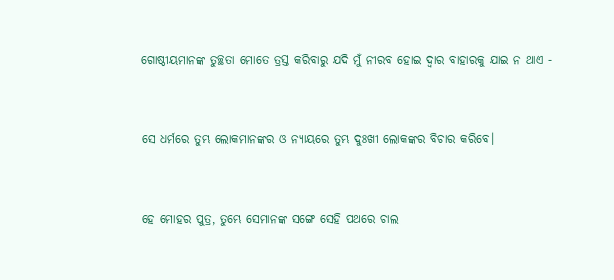ଗୋଷ୍ଠୀୟମାନଙ୍କ ତୁଚ୍ଛତା ମୋତେ ତ୍ରସ୍ତ କରିବାରୁ ଯଦି ମୁଁ ନୀରବ ହୋଇ ଦ୍ୱାର ବାହାରକୁ ଯାଇ ନ ଥାଏ -


ସେ ଧର୍ମରେ ତୁମ୍ଭ ଲୋକମାନଙ୍କର ଓ ନ୍ୟାୟରେ ତୁମ୍ଭ ଦୁଃଖୀ ଲୋକଙ୍କର ବିଚାର କରିବେ।


ହେ ମୋହର ପୁତ୍ର, ତୁମ୍ଭେ ସେମାନଙ୍କ ସଙ୍ଗେ ସେହି ପଥରେ ଚାଲ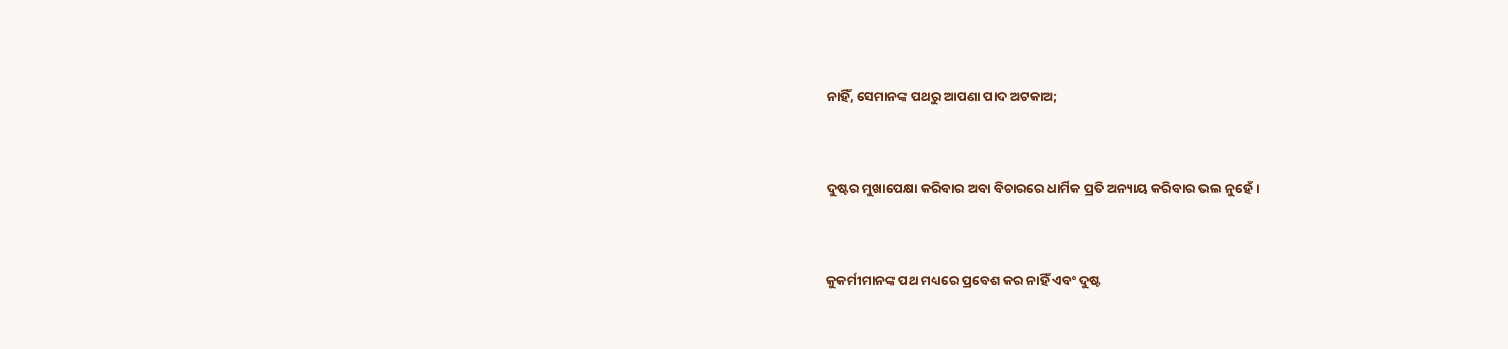ନାହିଁ, ସେମାନଙ୍କ ପଥରୁ ଆପଣା ପାଦ ଅଟକାଅ;


ଦୁଷ୍ଟର ମୁଖାପେକ୍ଷା କରିବାର ଅବା ବିଚାରରେ ଧାର୍ମିକ ପ୍ରତି ଅନ୍ୟାୟ କରିବାର ଭଲ ନୁହେଁ।


କୁକର୍ମୀମାନଙ୍କ ପଥ ମଧ୍ୟରେ ପ୍ରବେଶ କର ନାହିଁ ଏବଂ ଦୁଷ୍ଟ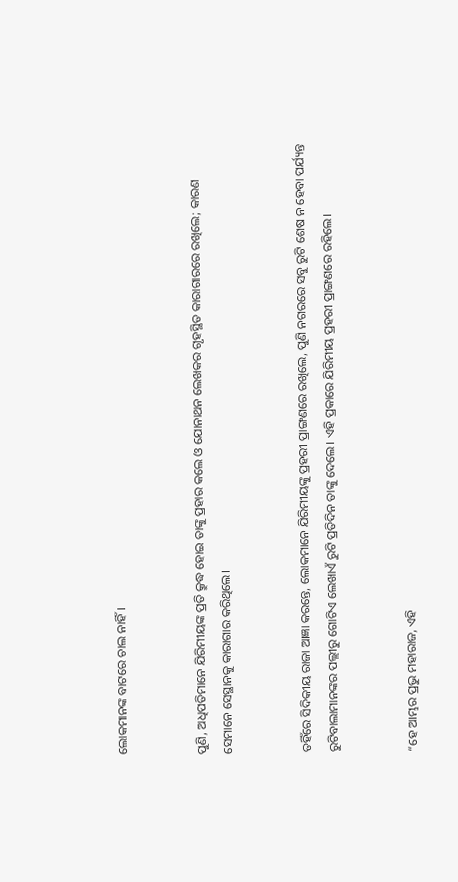ଲୋକମାନଙ୍କ ବାଟରେ ଚାଲ ନାହିଁ।


ପୁଣି, ଅଧିପତିମାନେ ଯିରିମୀୟଙ୍କ ପ୍ରତି କ୍ରୁଦ୍ଧ ହୋଇ ତାଙ୍କୁ ପ୍ରହାର କଲେ ଓ ଯୋନାଥନ ଲେଖକର ଗୃହସ୍ଥିତ କାରାଗାରରେ ରଖିଲେ; କାରଣ ସେମାନେ ସେସ୍ଥାନକୁ କାରାଗାର କରିଥିଲେ।


ତହିଁରେ ସିଦିକୀୟ ରାଜା ଆଜ୍ଞା କରନ୍ତେ, ଲୋକମାନେ ଯିରିମୀୟଙ୍କୁ ପ୍ରହରୀ ପ୍ରାଙ୍ଗଣରେ ରଖିଲେ, ପୁଣି ନଗରରେ ସବୁ ରୁଟି ଶେଷ ନ ହେବା ପର୍ଯ୍ୟନ୍ତ ରୁଟିବାଲାମାନଙ୍କର ପଲ୍ଲୀରୁ ଗୋଟିଏ ଲେଖାଏଁ ରୁଟି ପ୍ରତିଦିନ ତାଙ୍କୁ ଦେଲେ। ଏହି ପ୍ରକାରେ ଯିରିମୀୟ ପ୍ରହରୀ ପ୍ରାଙ୍ଗଣରେ ରହିଲେ।


“ହେ ଆମ୍ଭର ପ୍ରଭୁ ମହାରାଜ, ଏହି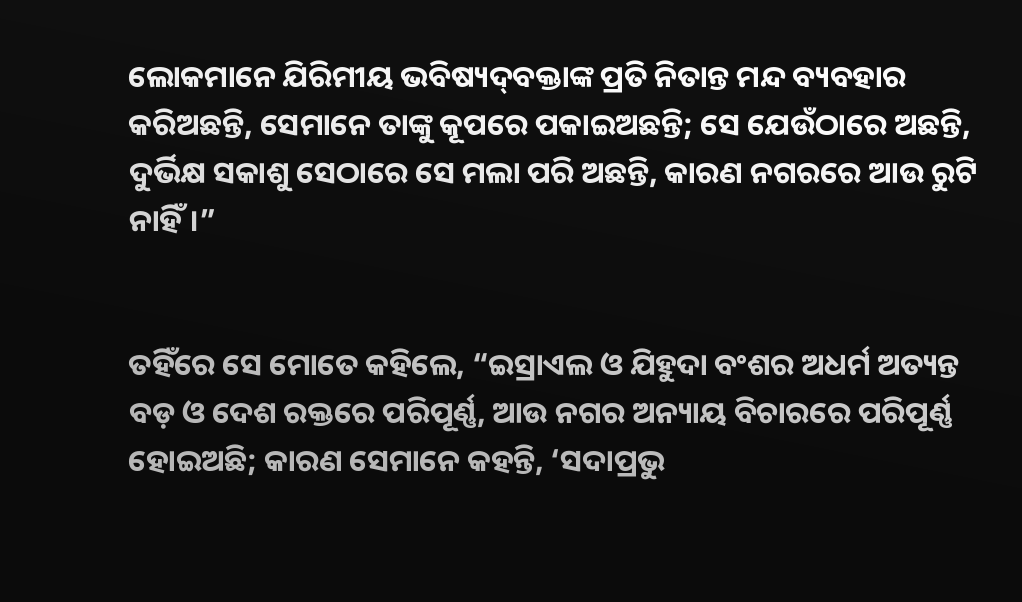ଲୋକମାନେ ଯିରିମୀୟ ଭବିଷ୍ୟଦ୍‍ବକ୍ତାଙ୍କ ପ୍ରତି ନିତାନ୍ତ ମନ୍ଦ ବ୍ୟବହାର କରିଅଛନ୍ତି, ସେମାନେ ତାଙ୍କୁ କୂପରେ ପକାଇଅଛନ୍ତି; ସେ ଯେଉଁଠାରେ ଅଛନ୍ତି, ଦୁର୍ଭିକ୍ଷ ସକାଶୁ ସେଠାରେ ସେ ମଲା ପରି ଅଛନ୍ତି, କାରଣ ନଗରରେ ଆଉ ରୁଟି ନାହିଁ।”


ତହିଁରେ ସେ ମୋତେ କହିଲେ, “ଇସ୍ରାଏଲ ଓ ଯିହୁଦା ବଂଶର ଅଧର୍ମ ଅତ୍ୟନ୍ତ ବଡ଼ ଓ ଦେଶ ରକ୍ତରେ ପରିପୂର୍ଣ୍ଣ, ଆଉ ନଗର ଅନ୍ୟାୟ ବିଚାରରେ ପରିପୂର୍ଣ୍ଣ ହୋଇଅଛି; କାରଣ ସେମାନେ କହନ୍ତି, ‘ସଦାପ୍ରଭୁ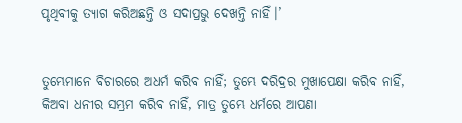ପୃଥିବୀକୁ ତ୍ୟାଗ କରିଅଛନ୍ତି ଓ ସଦାପ୍ରଭୁ ଦେଖନ୍ତି ନାହିଁ।’


ତୁମ୍ଭେମାନେ ବିଚାରରେ ଅଧର୍ମ କରିବ ନାହିଁ; ତୁମ୍ଭେ ଦରିଦ୍ରର ମୁଖାପେକ୍ଷା କରିବ ନାହିଁ, କିଅବା ଧନୀର ସମ୍ଭ୍ରମ କରିବ ନାହିଁ, ମାତ୍ର ତୁମ୍ଭେ ଧର୍ମରେ ଆପଣା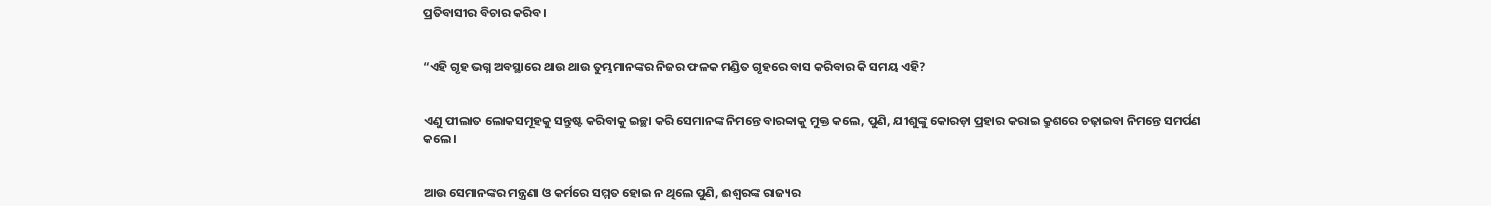ପ୍ରତିବାସୀର ବିଚାର କରିବ।


“ଏହି ଗୃହ ଭଗ୍ନ ଅବସ୍ଥାରେ ଥାଉ ଥାଉ ତୁମ୍ଭମାନଙ୍କର ନିଜର ଫଳକ ମଣ୍ଡିତ ଗୃହରେ ବାସ କରିବାର କି ସମୟ ଏହି?


ଏଣୁ ପୀଲାତ ଲୋକସମୂହକୁ ସନ୍ତୁଷ୍ଟ କରିବାକୁ ଇଚ୍ଛା କରି ସେମାନଙ୍କ ନିମନ୍ତେ ବାରବ୍ବାକୁ ମୁକ୍ତ କଲେ, ପୁଣି, ଯୀଶୁଙ୍କୁ କୋରଡ଼ା ପ୍ରହାର କରାଇ କ୍ରୁଶରେ ଚଢ଼ାଇବା ନିମନ୍ତେ ସମର୍ପଣ କଲେ।


ଆଉ ସେମାନଙ୍କର ମନ୍ତ୍ରଣା ଓ କର୍ମରେ ସମ୍ମତ ହୋଇ ନ ଥିଲେ ପୁଣି, ଈଶ୍ବରଙ୍କ ରାଜ୍ୟର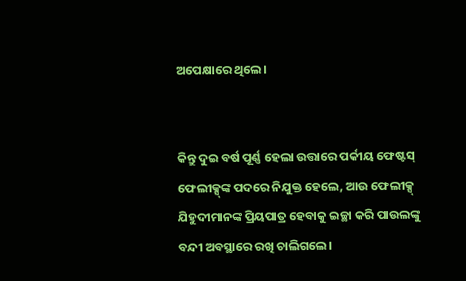ଅପେକ୍ଷାରେ ଥିଲେ।


କିନ୍ତୁ ଦୁଇ ବର୍ଷ ପୂର୍ଣ୍ଣ ହେଲା ଉତ୍ତାରେ ପର୍କୀୟ ଫେଷ୍ଟସ୍ ଫେଲୀକ୍ସ୍‌ଙ୍କ ପଦରେ ନିଯୁକ୍ତ ହେଲେ, ଆଉ ଫେଲୀକ୍ସ୍ ଯିହୁଦୀମାନଙ୍କ ପ୍ରିୟପାତ୍ର ହେବାକୁ ଇଚ୍ଛା କରି ପାଉଲଙ୍କୁ ବନ୍ଦୀ ଅବସ୍ଥାରେ ରଖି ଚାଲିଗଲେ।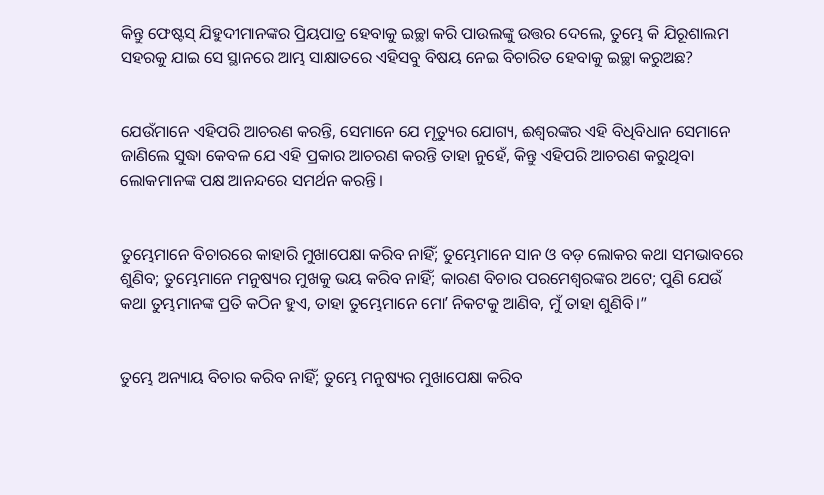କିନ୍ତୁ ଫେଷ୍ଟସ୍ ଯିହୁଦୀମାନଙ୍କର ପ୍ରିୟପାତ୍ର ହେବାକୁ ଇଚ୍ଛା କରି ପାଉଲଙ୍କୁ ଉତ୍ତର ଦେଲେ, ତୁମ୍ଭେ କି ଯିରୂଶାଲମ ସହରକୁ ଯାଇ ସେ ସ୍ଥାନରେ ଆମ୍ଭ ସାକ୍ଷାତରେ ଏହିସବୁ ବିଷୟ ନେଇ ବିଚାରିତ ହେବାକୁ ଇଚ୍ଛା କରୁଅଛ?


ଯେଉଁମାନେ ଏହିପରି ଆଚରଣ କରନ୍ତି, ସେମାନେ ଯେ ମୃତ୍ୟୁର ଯୋଗ୍ୟ, ଈଶ୍ବରଙ୍କର ଏହି ବିଧିବିଧାନ ସେମାନେ ଜାଣିଲେ ସୁଦ୍ଧା କେବଳ ଯେ ଏହି ପ୍ରକାର ଆଚରଣ କରନ୍ତି ତାହା ନୁହେଁ, କିନ୍ତୁ ଏହିପରି ଆଚରଣ କରୁଥିବା ଲୋକମାନଙ୍କ ପକ୍ଷ ଆନନ୍ଦରେ ସମର୍ଥନ କରନ୍ତି।


ତୁମ୍ଭେମାନେ ବିଚାରରେ କାହାରି ମୁଖାପେକ୍ଷା କରିବ ନାହିଁ; ତୁମ୍ଭେମାନେ ସାନ ଓ ବଡ଼ ଲୋକର କଥା ସମଭାବରେ ଶୁଣିବ; ତୁମ୍ଭେମାନେ ମନୁଷ୍ୟର ମୁଖକୁ ଭୟ କରିବ ନାହିଁ; କାରଣ ବିଚାର ପରମେଶ୍ୱରଙ୍କର ଅଟେ; ପୁଣି ଯେଉଁ କଥା ତୁମ୍ଭମାନଙ୍କ ପ୍ରତି କଠିନ ହୁଏ, ତାହା ତୁମ୍ଭେମାନେ ମୋʼ ନିକଟକୁ ଆଣିବ, ମୁଁ ତାହା ଶୁଣିବି।”


ତୁମ୍ଭେ ଅନ୍ୟାୟ ବିଚାର କରିବ ନାହିଁ; ତୁମ୍ଭେ ମନୁଷ୍ୟର ମୁଖାପେକ୍ଷା କରିବ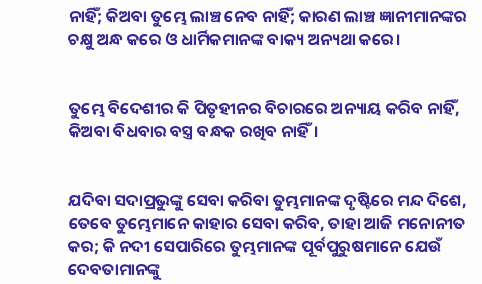ନାହିଁ; କିଅବା ତୁମ୍ଭେ ଲାଞ୍ଚ ନେବ ନାହିଁ; କାରଣ ଲାଞ୍ଚ ଜ୍ଞାନୀମାନଙ୍କର ଚକ୍ଷୁ ଅନ୍ଧ କରେ ଓ ଧାର୍ମିକମାନଙ୍କ ବାକ୍ୟ ଅନ୍ୟଥା କରେ।


ତୁମ୍ଭେ ବିଦେଶୀର କି ପିତୃହୀନର ବିଚାରରେ ଅନ୍ୟାୟ କରିବ ନାହିଁ, କିଅବା ବିଧବାର ବସ୍ତ୍ର ବନ୍ଧକ ରଖିବ ନାହିଁ।


ଯଦିବା ସଦାପ୍ରଭୁଙ୍କୁ ସେବା କରିବା ତୁମ୍ଭମାନଙ୍କ ଦୃଷ୍ଟିରେ ମନ୍ଦ ଦିଶେ, ତେବେ ତୁମ୍ଭେମାନେ କାହାର ସେବା କରିବ, ତାହା ଆଜି ମନୋନୀତ କର; କି ନଦୀ ସେପାରିରେ ତୁମ୍ଭମାନଙ୍କ ପୂର୍ବପୁରୁଷମାନେ ଯେଉଁ ଦେବତାମାନଙ୍କୁ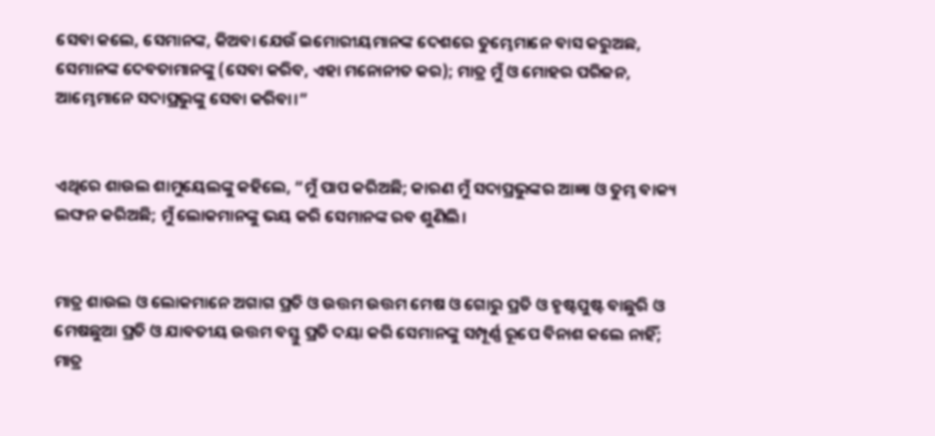ସେବା କଲେ, ସେମାନଙ୍କ, କିଅବା ଯେଉଁ ଇମୋରୀୟମାନଙ୍କ ଦେଶରେ ତୁମ୍ଭେମାନେ ବାସ କରୁଅଛ, ସେମାନଙ୍କ ଦେବତାମାନଙ୍କୁ (ସେବା କରିବ, ଏହା ମନୋନୀତ କର); ମାତ୍ର ମୁଁ ଓ ମୋହର ପରିଜନ, ଆମ୍ଭେମାନେ ସଦାପ୍ରଭୁଙ୍କୁ ସେବା କରିବା।”


ଏଥିରେ ଶାଉଲ ଶାମୁୟେଲଙ୍କୁ କହିଲେ, “ମୁଁ ପାପ କରିଅଛି; କାରଣ ମୁଁ ସଦାପ୍ରଭୁଙ୍କର ଆଜ୍ଞା ଓ ତୁମ୍ଭ ବାକ୍ୟ ଲଙ୍ଘନ କରିଅଛି; ମୁଁ ଲୋକମାନଙ୍କୁ ଭୟ କରି ସେମାନଙ୍କ ରବ ଶୁଣିଲି।


ମାତ୍ର ଶାଉଲ ଓ ଲୋକମାନେ ଅଗାଗ ପ୍ରତି ଓ ଉତ୍ତମ ଉତ୍ତମ ମେଷ ଓ ଗୋରୁ ପ୍ରତି ଓ ହୃଷ୍ଟପୁଷ୍ଟ ବାଛୁରି ଓ ମେଷଛୁଆ ପ୍ରତି ଓ ଯାବତୀୟ ଉତ୍ତମ ବସ୍ତୁ ପ୍ରତି ଦୟା କରି ସେମାନଙ୍କୁ ସମ୍ପୂର୍ଣ୍ଣ ରୂପେ ବିନାଶ କଲେ ନାହିଁ; ମାତ୍ର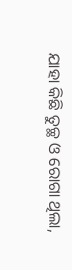ଯାହା କିଛି ତୁଚ୍ଛ ଓ ରୋଗା ଥିଲା,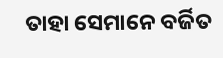ତାହା ସେମାନେ ବର୍ଜିତ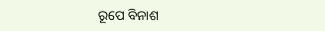ରୂପେ ବିନାଶ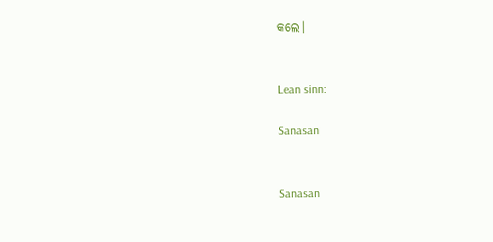କଲେ।


Lean sinn:

Sanasan


Sanasan